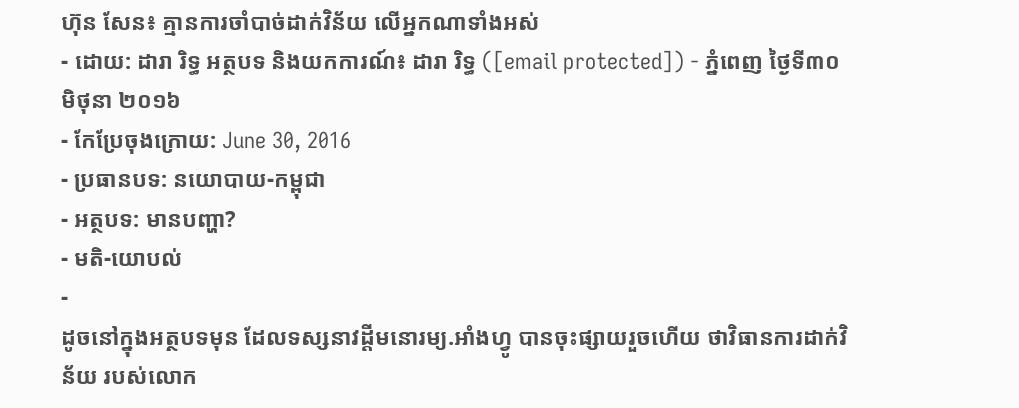ហ៊ុន សែន៖ គ្មានការចាំបាច់ដាក់វិន័យ លើអ្នកណាទាំងអស់
- ដោយ: ដារា រិទ្ធ អត្ថបទ និងយកការណ៍៖ ដារា រិទ្ធ ([email protected]) - ភ្នំពេញ ថ្ងៃទី៣០ មិថុនា ២០១៦
- កែប្រែចុងក្រោយ: June 30, 2016
- ប្រធានបទ: នយោបាយ-កម្ពុជា
- អត្ថបទ: មានបញ្ហា?
- មតិ-យោបល់
-
ដូចនៅក្នុងអត្ថបទមុន ដែលទស្សនាវដ្ដីមនោរម្យ.អាំងហ្វូ បានចុះផ្សាយរួចហើយ ថាវិធានការដាក់វិន័យ របស់លោក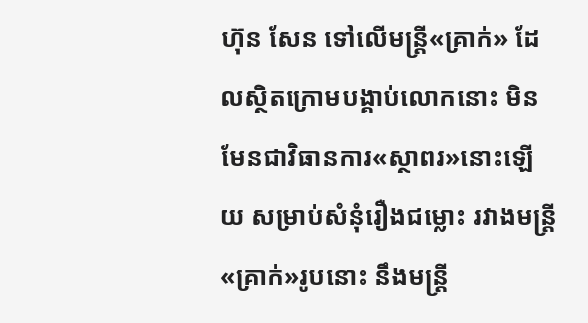ហ៊ុន សែន ទៅលើមន្ត្រី«គ្រាក់» ដែលស្ថិតក្រោមបង្គាប់លោកនោះ មិនមែនជាវិធានការ«ស្ថាពរ»នោះឡើយ សម្រាប់សំនុំរឿងជម្លោះ រវាងមន្ត្រី«គ្រាក់»រូបនោះ នឹងមន្ត្រី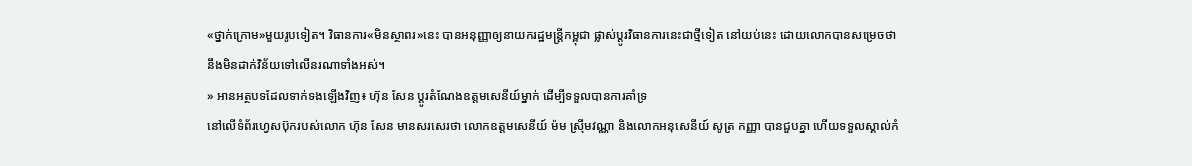«ថ្នាក់ក្រោម»មួយរូបទៀត។ វិធានការ«មិនស្ថាពរ»នេះ បានអនុញ្ញាឲ្យនាយករដ្ឋមន្ត្រីកម្ពុជា ផ្លាស់ប្ដូរវិធានការនេះជាថ្មីទៀត នៅយប់នេះ ដោយលោកបានសម្រេចថា នឹងមិនដាក់វិន័យទៅលើនរណាទាំងអស់។
» អានអត្ថបទដែលទាក់ទងឡើងវិញ៖ ហ៊ុន សែន ប្ដូរតំណែងឧត្ដមសេនីយ៍ម្នាក់ ដើម្បីទទួលបានការគាំទ្រ
នៅលើទំព័រហ្វេសប៊ុករបស់លោក ហ៊ុន សែន មានសរសេរថា លោកឧត្តមសេនីយ៍ ម៉ម ស្រុីមវណ្ណា និងលោកអនុសេនីយ៍ សូត្រ កញ្ញា បានជួបគ្នា ហើយទទួលស្គាល់កំ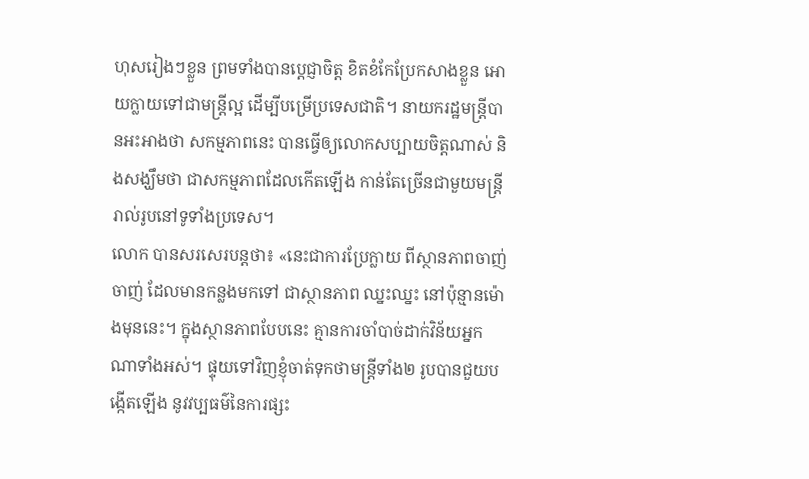ហុសរៀងៗខ្លួន ព្រមទាំងបានប្តេជ្ញាចិត្ត ខិតខំកែប្រែកសាងខ្លួន អោយក្លាយទៅជាមន្ត្រីល្អ ដើម្បីបម្រើប្រទេសជាតិ។ នាយករដ្ឋមន្ត្រីបានអះអាងថា សកម្មភាពនេះ បានធ្វើឲ្យលោកសប្បាយចិត្តណាស់ និងសង្ឃឹមថា ជាសកម្មភាពដែលកើតឡើង កាន់តែច្រើនជាមួយមន្ត្រីរាល់រូបនៅទូទាំងប្រទេស។
លោក បានសរសេរបន្តថា៖ «នេះជាការប្រែក្លាយ ពីស្ថានភាពចាញ់ចាញ់ ដែលមានកន្លងមកទៅ ជាស្ថានភាព ឈ្នះឈ្នះ នៅប៉ុន្មានម៉ោងមុននេះ។ ក្នុងស្ថានភាពបែបនេះ គ្មានការចាំបាច់ដាក់វិន័យអ្នកណាទាំងអស់។ ផ្ទុយទៅវិញខ្ញុំចាត់ទុកថាមន្ត្រីទាំង២ រូបបានជួយបង្កើតឡើង នូវវប្បធម៌នៃការផ្សះ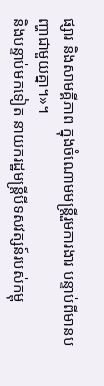ផ្សារ និងសាមគ្គីភាព ក្នុងចំណោមមន្ត្រីរួមការងារ បន្ទាប់ពីមានបញ្ហាជាមួយគ្នា។»។
និងបន្ទាប់មកទៀត នាយករដ្ឋមន្ត្រីបីទសវត្សន៍របស់កម្ពុ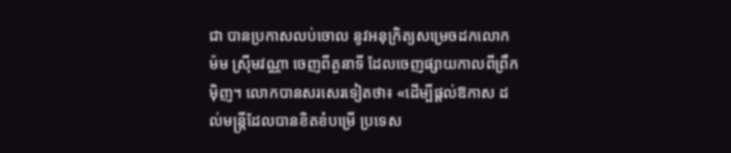ជា បានប្រកាសលប់ចោល នូវអនុក្រិត្យសម្រេចដកលោក ម៉ម ស្រុីមវណ្ណា ចេញពីតួនាទី ដែលចេញផ្សាយកាលពីព្រឹកម៉ិញ។ លោកបានសរសេរទៀតថា៖ «ដើម្បីផ្តល់ឱកាស ដល់មន្រ្តីដែលបានខិតខំបម្រើ ប្រទេស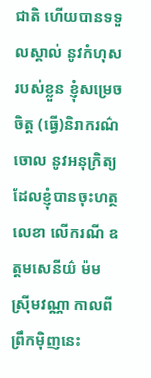ជាតិ ហើយបានទទួលស្គាល់ នូវកំហុសរបស់ខ្លួន ខ្ញុំសម្រេចចិត្ត (ធ្វើ)និរាករណ៌ចោល នូវអនុក្រិត្យដែលខ្ញុំបានចុះហត្ថលេខា លើករណី ឧត្តមសេនីយ៌ ម៉ម ស្រ៊ីមវណ្ណា កាលពីព្រឹកម៉ិញនេះ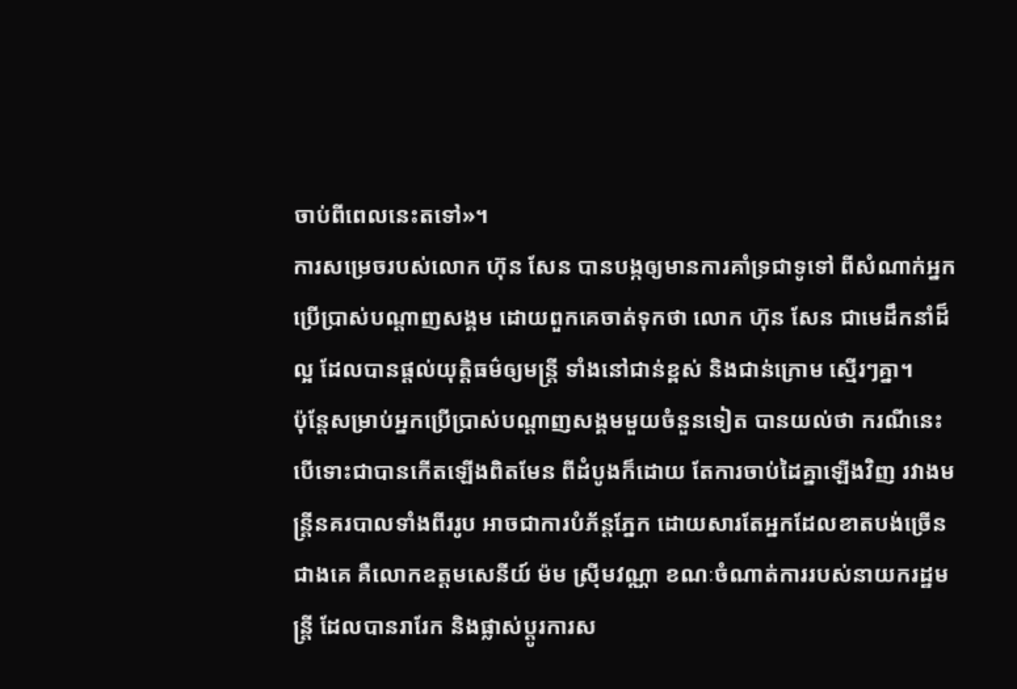ចាប់ពីពេលនេះតទៅ»។
ការសម្រេចរបស់លោក ហ៊ុន សែន បានបង្កឲ្យមានការគាំទ្រជាទូទៅ ពីសំណាក់អ្នកប្រើប្រាស់បណ្ដាញសង្គម ដោយពួកគេចាត់ទុកថា លោក ហ៊ុន សែន ជាមេដឹកនាំដ៏ល្អ ដែលបានផ្ដល់យុត្តិធម៌ឲ្យមន្ត្រី ទាំងនៅជាន់ខ្ពស់ និងជាន់ក្រោម ស្មើរៗគ្នា។
ប៉ុន្តែសម្រាប់អ្នកប្រើប្រាស់បណ្ដាញសង្គមមួយចំនួនទៀត បានយល់ថា ករណីនេះ បើទោះជាបានកើតឡើងពិតមែន ពីដំបូងក៏ដោយ តែការចាប់ដៃគ្នាឡើងវិញ រវាងមន្ត្រីនគរបាលទាំងពីររូប អាចជាការបំភ័ន្តភ្នែក ដោយសារតែអ្នកដែលខាតបង់ច្រើនជាងគេ គឺលោកឧត្ដមសេនីយ៍ ម៉ម ស្រុីមវណ្ណា ខណៈចំណាត់ការរបស់នាយករដ្ឋមន្ត្រី ដែលបានរារែក និងផ្លាស់ប្ដូរការស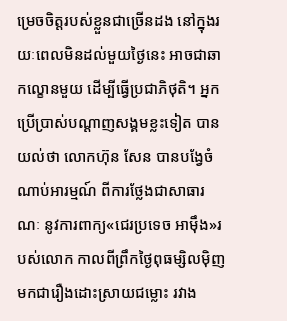ម្រេចចិត្តរបស់ខ្លួនជាច្រើនដង នៅក្នុងរយៈពេលមិនដល់មួយថ្ងៃនេះ អាចជាឆាកល្ខោនមួយ ដើម្បីធ្វើប្រជាភិថុតិ។ អ្នកប្រើប្រាស់បណ្ដាញសង្គមខ្លះទៀត បានយល់ថា លោកហ៊ុន សែន បានបង្វែចំណាប់អារម្មណ៍ ពីការថ្លែងជាសាធារណៈ នូវការពាក្យ«ជេរប្រទេច អាម៉ឹង»របស់លោក កាលពីព្រឹកថ្ងៃពុធម្សិលម៉ិញ មកជារឿងដោះស្រាយជម្លោះ រវាង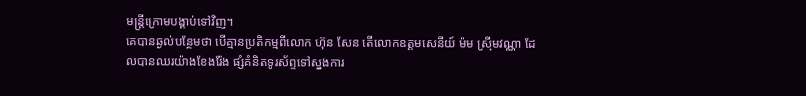មន្ត្រីក្រោមបង្គាប់ទៅវិញ។
គេបានឆ្ងល់បន្ថែមថា បើគ្មានប្រតិកម្មពីលោក ហ៊ុន សែន តើលោកឧត្ដមសេនីយ៍ ម៉ម ស្រុីមវណ្ណា ដែលបានឈរយ៉ាងខែងរ៉ែង ផ្សំគំនិតទូរស័ព្ទទៅស្នងការ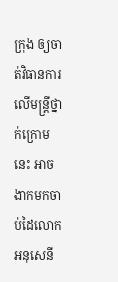ក្រុង ឲ្យចាត់វិធានការលើមន្ត្រីថ្នាក់ក្រោមនេះ អាចងាកមកចាប់ដៃលោកអនុសេនី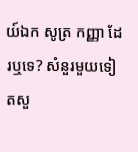យ៍ឯក សូត្រ កញ្ញា ដែរឬទេ? សំនួរមួយទៀតសួ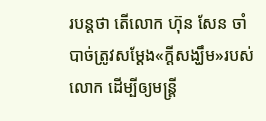របន្តថា តើលោក ហ៊ុន សែន ចាំបាច់ត្រូវសម្ដែង«ក្ដីសង្ឃឹម»របស់លោក ដើម្បីឲ្យមន្ត្រី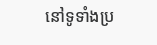នៅទូទាំងប្រ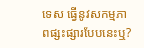ទេស ធ្វើនូវសកម្មភាពផ្សះផ្សារបែបនេះឬ?